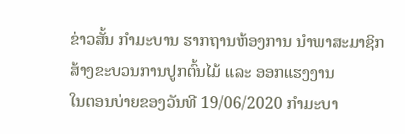ຂ່າວສັ້ນ ກຳມະບານ ຮາກຖານຫ້ອງການ ນຳພາສະມາຊິກ ສ້າງຂະບວນການປູກຕົ້ນໄມ້ ແລະ ອອກແຮງງານ
ໃນຕອນບ່າຍຂອງວັນທີ 19/06/2020 ກໍາມະບາ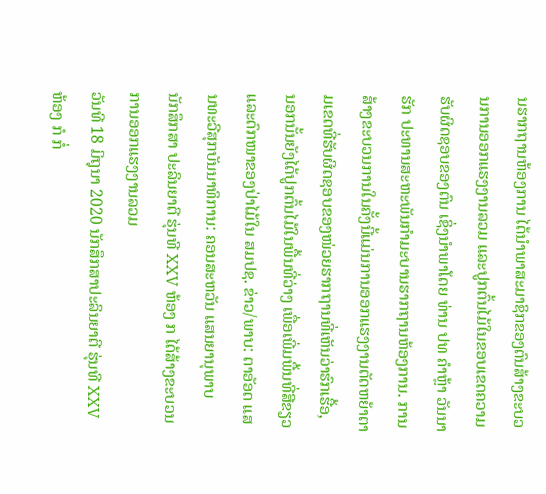ນຮາກຖານຫ້ອງການ ໄດ້ນໍາພາສະມາຊິກຂອງຕົນສ້າງຂະບວນການອອກແຮງງານລວມ ແລະປູກຕົ້ນໄມ້ໃນຂອບເຂດຄວາມຮັບຜິດຊອບຂອງຕົນ ເຊິ່ງນໍາພາໂດຍ ທ່ານ ປທ ຄຳຫຼ້າ ວັນນາຮັກ ປະທານສະຫະພັນກຳມະບານຮາກຖານຫ້ອງການ. ການສ້າງຂະບວນການໃນຄັ້ງນີ້ແມ່ນການອອກແຮງງານຕັດຫຍ້າຕາມເຂດທີ່ຮັບຜິດຊອບຂອງໜ່ວຍຮາກຖານທີ່ເຫັນວ່າຮົກເຮື້ອ, ນອກນັ້ນຍັງໄດ້ປູກຕົ້ນໄມ້ໃນພື້ນທີ່ວ່າງ ເພື່ອເພີ່ມພື້ນທີ່ສີຂຽວ ແລະດົກໜາຂອງປ່າໄມ້ໃນ ສມປຊ. ຂ່າວ/ພາບ: ຕາອັອດ ແສນທະວີສຸກບັນນາທິການ: ຄອນສະຫວັນ ແສນຍານຸພາບ
ນັກສຶກສາ ປະລິນຍາຕີ ຮຸ່ນທີ XXV ຫ້ອງ ກ ໄດ້ສ້າງຂະບວນການອອກແຮງງານລວມ
ວັນທີ 18 ມິຖຸນາ 2020 ນັກສຶກສາປະລິນຍາຕີ ຮຸ່ນທີ XXV ຫ້ອງ ກໍ ກໍ່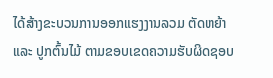ໄດ້ສ້າງຂະບວນການອອກແຮງງານລວມ ຕັດຫຍ້າ ແລະ ປູກຕົ້ນໄມ້ ຕາມຂອບເຂດຄວາມຮັບຜິດຊອບ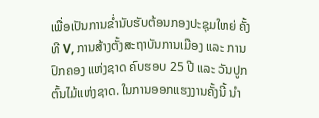ເພື່ອເປັນການຂໍ່ານັບຮັບຕ້ອນກອງປະຊຸມໃຫຍ່ ຄັ້ງທີ V, ການສ້າງຕັ້ງສະຖາບັນການເມືອງ ແລະ ການປົກຄອງ ແຫ່ງຊາດ ຄົບຮອບ 25 ປີ ແລະ ວັນປູກຕົ້ນໄມ້ແຫ່ງຊາດ. ໃນການອອກແຮງງານຄັ້ງນີ້ ນຳ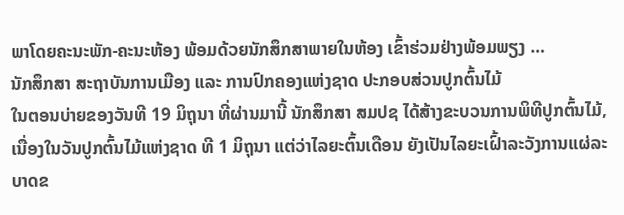ພາໂດຍຄະນະພັກ-ຄະນະຫ້ອງ ພ້ອມດ້ວຍນັກສຶກສາພາຍໃນຫ້ອງ ເຂົ້າຮ່ວມຢ່າງພ້ອມພຽງ …
ນັກສຶກສາ ສະຖາບັນການເມືອງ ແລະ ການປົກຄອງແຫ່ງຊາດ ປະກອບສ່ວນປູກຕົ້ນໄມ້
ໃນຕອນບ່າຍຂອງວັນທີ 19 ມິຖຸນາ ທີ່ຜ່ານມານີ້ ນັກສຶກສາ ສມປຊ ໄດ້ສ້າງຂະບວນການພິທີປູກຕົ້ນໄມ້, ເນື່ອງໃນວັນປູກຕົ້ນໄມ້ແຫ່ງຊາດ ທີ 1 ມິຖຸນາ ແຕ່ວ່າໄລຍະຕົ້ນເດືອນ ຍັງເປັນໄລຍະເຝົ້າລະວັງການແຜ່ລະບາດຂ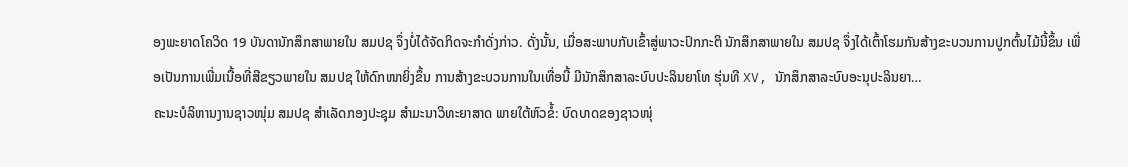ອງພະຍາດໂຄວິດ 19 ບັນດານັກສຶກສາພາຍໃນ ສມປຊ ຈຶ່ງບໍ່ໄດ້ຈັດກິດຈະກໍາດັ່ງກ່າວ. ດັ່ງນັ້ນ, ເມື່ອສະພາບກັບເຂົ້າສູ່ພາວະປົກກະຕິ ນັກສຶກສາພາຍໃນ ສມປຊ ຈຶ່ງໄດ້ເຕົ້າໂຮມກັນສ້າງຂະບວນການປູກຕົ້ນໄມ້ນີ້ຂຶ້ນ ເພື່ອເປັນການເພີ່ມເນື້ອທີ່ສີຂຽວພາຍໃນ ສມປຊ ໃຫ້ດົກໜາຍິ່ງຂຶ້ນ ການສ້າງຂະບວນການໃນເທື່ອນີ້ ມີນັກສຶກສາລະບົບປະລິນຍາໂທ ຮຸ່ນທີ XV, ນັກສຶກສາລະບົບອະນຸປະລິນຍາ…
ຄະນະບໍລິຫານງານຊາວໜຸ່ມ ສມປຊ ສຳເລັດກອງປະຊຸມ ສຳມະນາວິທະຍາສາດ ພາຍໃຕ້ຫົວຂໍ້: ບົດບາດຂອງຊາວໜຸ່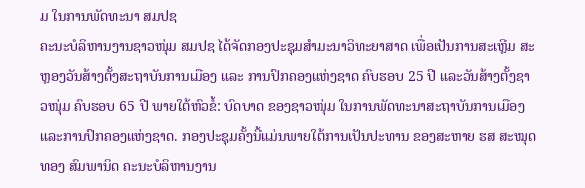ມ ໃນການພັດທະນາ ສມປຊ
ຄະນະບໍລິຫານງານຊາວໜຸ່ມ ສມປຊ ໄດ້ຈັດກອງປະຊຸມສຳມະນາວິທະຍາສາດ ເພື່ອເປັນການສະເຫຼີມ ສະຫຼອງວັນສ້າງຕັ້ງສະຖາບັນການເມືອງ ແລະ ການປົກຄອງແຫ່ງຊາດ ຄົບຮອບ 25 ປີ ແລະວັນສ້າງຕັ້ງຊາວໜຸ່ມ ຄົບຮອບ 65 ປີ ພາຍໃຕ້ຫົວຂໍ້: ບົດບາດ ຂອງຊາວໜຸ່ມ ໃນການພັດທະນາສະຖາບັນການເມືອງ ແລະການປົກຄອງແຫ່ງຊາດ. ກອງປະຊຸມຄັ້ງນີ້ແມ່ນພາຍໃຕ້ການເປັນປະທານ ຂອງສະຫາຍ ຮສ ສະໝຸດທອງ ສົມພານິດ ຄະນະບໍລິຫານງານ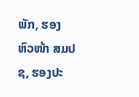ພັກ, ຮອງຫົວໜ້າ ສມປຊ, ຮອງປະ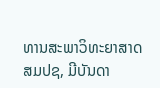ທານສະພາວິທະຍາສາດ ສມປຊ, ມີບັນດາ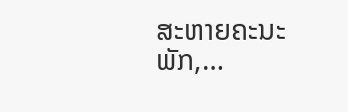ສະຫາຍຄະນະພັກ,…